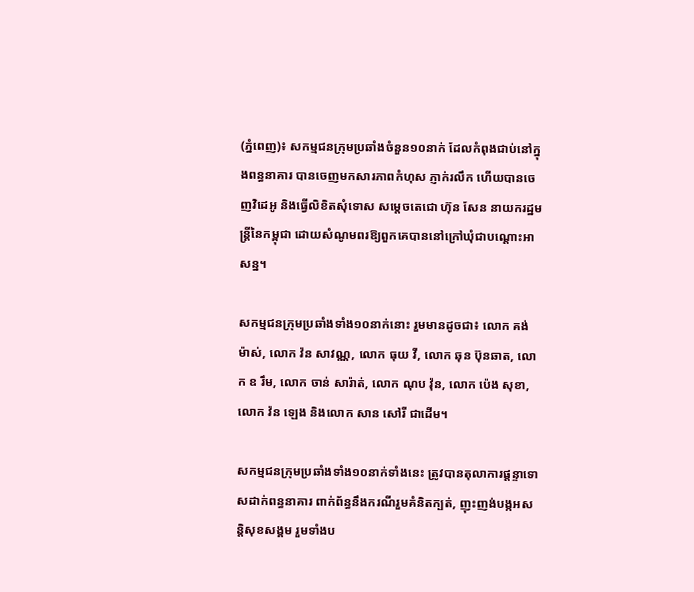(ភ្នំពេញ)៖ សកម្មជនក្រុមប្រឆាំងចំនួន១០នាក់ ដែលកំពុងជាប់នៅក្នុងពន្ធនាគារ បានចេញមកសារភាពកំហុស ភ្ញាក់រលឹក ហើយបានចេញវិដេអូ និងធ្វើលិខិតសុំទោស សម្តេចតេជោ ហ៊ុន សែន នាយករដ្ឋមន្ត្រីនៃកម្ពុជា ដោយសំណូមពរឱ្យពួកគេបាននៅក្រៅឃុំជាបណ្តោះអាសន្ន។

សកម្មជនក្រុមប្រឆាំងទាំង១០នាក់នោះ រួមមានដូចជា៖ លោក គង់ ម៉ាស់, លោក វ៉ន សាវណ្ណ, លោក ធុយ វី, លោក ឆុន ប៊ុនឆាត, លោក ឧ រឹម, លោក ចាន់ សារ៉ាត់, លោក ណុប វ៉ុន, លោក ប៉េង សុខា, លោក វ៉ន ឡេង និងលោក សាន សៅរី ជាដើម។

សកម្មជនក្រុមប្រឆាំងទាំង១០នាក់ទាំងនេះ ត្រូវបានតុលាការផ្តន្ទាទោសដាក់ពន្ធនាគារ ពាក់ព័ន្ធនឹងករណីរួមគំនិតក្បត់, ញុះញង់បង្កអសន្តិសុខសង្គម រួមទាំងប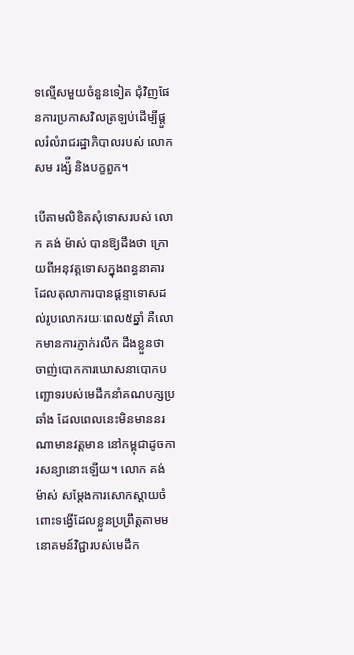ទល្មើសមួយចំនួនទៀត ជុំវិញផែនការប្រកាសវិលត្រឡប់ដើម្បីផ្តួលរំលំរាជរដ្ឋាភិបាលរបស់ លោក សម រង្ស៉ី និងបក្ខពួក។

បើតាមលិខិតសុំទោសរបស់ លោក គង់ ម៉ាស់ បានឱ្យដឹងថា ក្រោយពីអនុវត្តទោសក្នុងពន្ធនាគារ ដែលតុលាការបានផ្តន្ទាទោសដល់រូបលោករយៈពេល៥ឆ្នាំ គឺលោកមានការភ្ញាក់រលឹក ដឹងខ្លួនថា ចាញ់បោកការឃោសនាបោកបញ្ឆោទរបស់មេដឹកនាំគណបក្សប្រឆាំង ដែលពេលនេះមិនមាននរណាមានវត្តមាន នៅកម្ពុជាដូចការសន្យានោះឡើយ។ លោក គង់ ម៉ាស់ សម្តែងការសោកស្តាយចំពោះទង្វើដែលខ្លួនប្រព្រឹត្តតាមមនោគមន៍វិជ្ជារបស់មេដឹក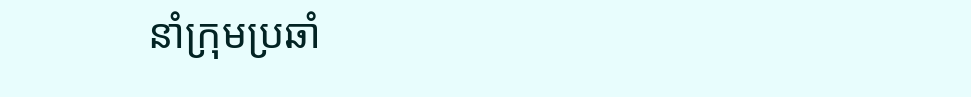នាំក្រុមប្រឆាំ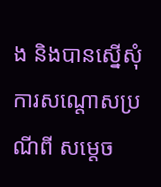ង និងបានស្នើសុំការសណ្តោសប្រណីពី សម្តេច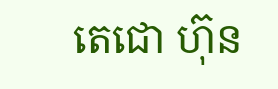តេជោ ហ៊ុន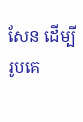សែន ដើម្បីរូបគេ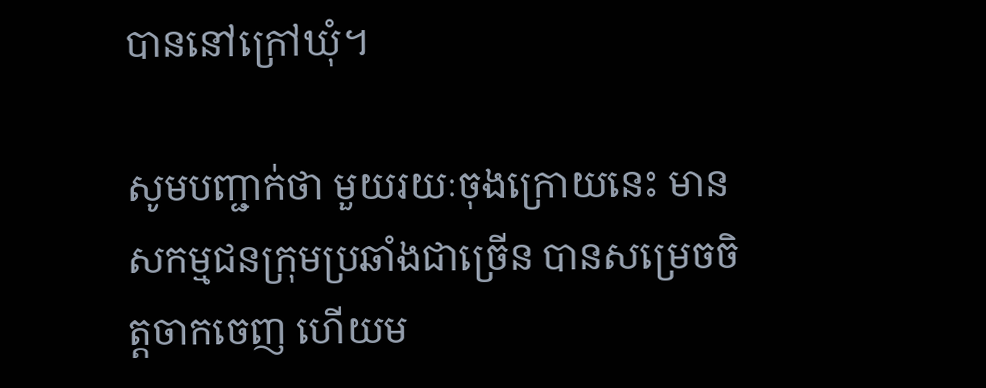បាននៅក្រៅឃុំ។

សូមបញ្ជាក់ថា មួយរយៈចុងក្រោយនេះ មានសកម្មជនក្រុមប្រឆាំងជាច្រើន បានសម្រេចចិត្តចាកចេញ ហើយម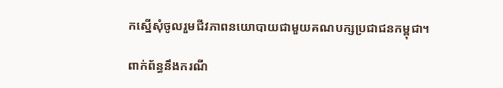កស្នើសុំចូលរួមជីវភាពនយោបាយជាមួយគណបក្សប្រជាជនកម្ពុជា។

ពាក់ព័ន្ធនឹងករណី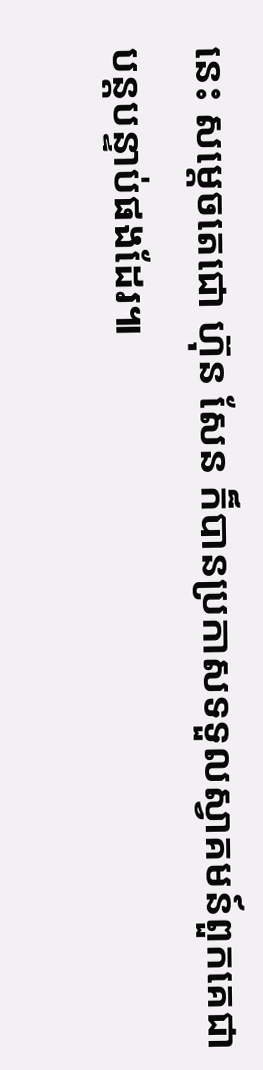នេះ សម្តេចតេជោ ហ៊ុន សែន ក៏បានប្រកាសទទួលស្វាគមន៍ពួកគេជាបន្តបន្ទាប់ផងដែរ៕